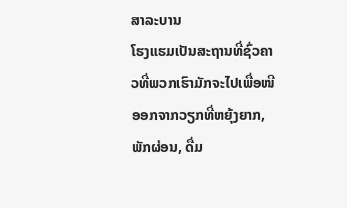ສາລະບານ
ໂຮງແຮມເປັນສະຖານທີ່ຊົ່ວຄາວທີ່ພວກເຮົາມັກຈະໄປເພື່ອໜີອອກຈາກວຽກທີ່ຫຍຸ້ງຍາກ, ພັກຜ່ອນ, ດື່ມ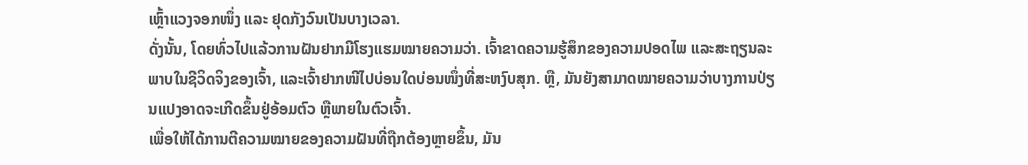ເຫຼົ້າແວງຈອກໜຶ່ງ ແລະ ຢຸດກັງວົນເປັນບາງເວລາ.
ດັ່ງນັ້ນ, ໂດຍທົ່ວໄປແລ້ວການຝັນຢາກມີໂຮງແຮມໝາຍຄວາມວ່າ. ເຈົ້າຂາດຄວາມຮູ້ສຶກຂອງຄວາມປອດໄພ ແລະສະຖຽນລະພາບໃນຊີວິດຈິງຂອງເຈົ້າ, ແລະເຈົ້າຢາກໜີໄປບ່ອນໃດບ່ອນໜຶ່ງທີ່ສະຫງົບສຸກ. ຫຼື, ມັນຍັງສາມາດໝາຍຄວາມວ່າບາງການປ່ຽນແປງອາດຈະເກີດຂຶ້ນຢູ່ອ້ອມຕົວ ຫຼືພາຍໃນຕົວເຈົ້າ.
ເພື່ອໃຫ້ໄດ້ການຕີຄວາມໝາຍຂອງຄວາມຝັນທີ່ຖືກຕ້ອງຫຼາຍຂຶ້ນ, ມັນ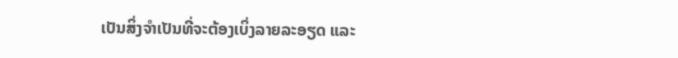ເປັນສິ່ງຈໍາເປັນທີ່ຈະຕ້ອງເບິ່ງລາຍລະອຽດ ແລະ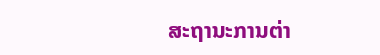ສະຖານະການຕ່າ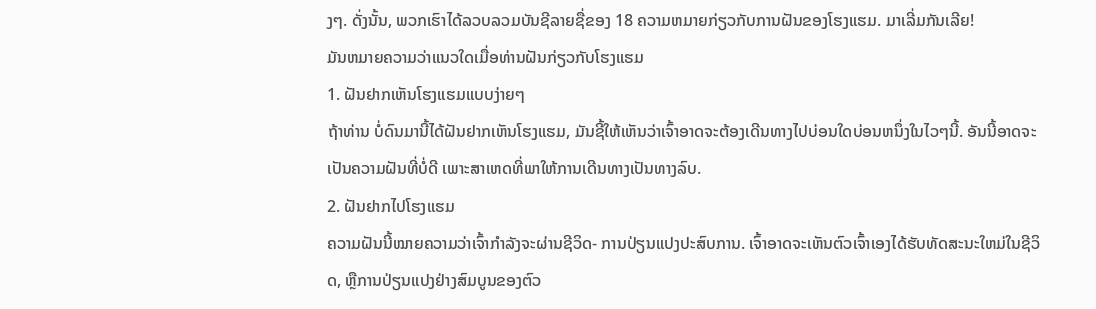ງໆ. ດັ່ງນັ້ນ, ພວກເຮົາໄດ້ລວບລວມບັນຊີລາຍຊື່ຂອງ 18 ຄວາມຫມາຍກ່ຽວກັບການຝັນຂອງໂຮງແຮມ. ມາເລີ່ມກັນເລີຍ!
ມັນຫມາຍຄວາມວ່າແນວໃດເມື່ອທ່ານຝັນກ່ຽວກັບໂຮງແຮມ
1. ຝັນຢາກເຫັນໂຮງແຮມແບບງ່າຍໆ
ຖ້າທ່ານ ບໍ່ດົນມານີ້ໄດ້ຝັນຢາກເຫັນໂຮງແຮມ, ມັນຊີ້ໃຫ້ເຫັນວ່າເຈົ້າອາດຈະຕ້ອງເດີນທາງໄປບ່ອນໃດບ່ອນຫນຶ່ງໃນໄວໆນີ້. ອັນນີ້ອາດຈະເປັນຄວາມຝັນທີ່ບໍ່ດີ ເພາະສາເຫດທີ່ພາໃຫ້ການເດີນທາງເປັນທາງລົບ.
2. ຝັນຢາກໄປໂຮງແຮມ
ຄວາມຝັນນີ້ໝາຍຄວາມວ່າເຈົ້າກຳລັງຈະຜ່ານຊີວິດ- ການປ່ຽນແປງປະສົບການ. ເຈົ້າອາດຈະເຫັນຕົວເຈົ້າເອງໄດ້ຮັບທັດສະນະໃຫມ່ໃນຊີວິດ, ຫຼືການປ່ຽນແປງຢ່າງສົມບູນຂອງຕົວ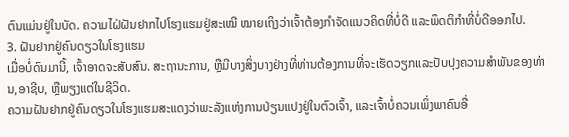ຕົນແມ່ນຢູ່ໃນບັດ. ຄວາມໄຝ່ຝັນຢາກໄປໂຮງແຮມຢູ່ສະເໝີ ໝາຍເຖິງວ່າເຈົ້າຕ້ອງກຳຈັດແນວຄິດທີ່ບໍ່ດີ ແລະພຶດຕິກຳທີ່ບໍ່ດີອອກໄປ.
3. ຝັນຢາກຢູ່ຄົນດຽວໃນໂຮງແຮມ
ເມື່ອບໍ່ດົນມານີ້, ເຈົ້າອາດຈະສັບສົນ. ສະຖານະການ, ຫຼືມີບາງສິ່ງບາງຢ່າງທີ່ທ່ານຕ້ອງການທີ່ຈະເຮັດວຽກແລະປັບປຸງຄວາມສໍາພັນຂອງທ່ານ,ອາຊີບ, ຫຼືພຽງແຕ່ໃນຊີວິດ.
ຄວາມຝັນຢາກຢູ່ຄົນດຽວໃນໂຮງແຮມສະແດງວ່າພະລັງແຫ່ງການປ່ຽນແປງຢູ່ໃນຕົວເຈົ້າ, ແລະເຈົ້າບໍ່ຄວນເພິ່ງພາຄົນອື່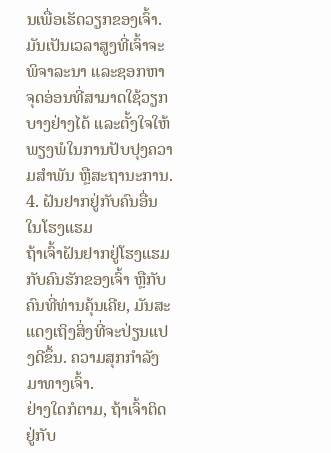ນເພື່ອເຮັດວຽກຂອງເຈົ້າ. ມັນເປັນເວລາສູງທີ່ເຈົ້າຈະພິຈາລະນາ ແລະຊອກຫາຈຸດອ່ອນທີ່ສາມາດໃຊ້ວຽກບາງຢ່າງໄດ້ ແລະຕັ້ງໃຈໃຫ້ພຽງພໍໃນການປັບປຸງຄວາມສໍາພັນ ຫຼືສະຖານະການ.
4. ຝັນຢາກຢູ່ກັບຄົນອື່ນໃນໂຮງແຮມ
ຖ້າເຈົ້າຝັນຢາກຢູ່ໂຮງແຮມກັບຄົນຮັກຂອງເຈົ້າ ຫຼືກັບຄົນທີ່ທ່ານຄຸ້ນເຄີຍ, ມັນສະແດງເຖິງສິ່ງທີ່ຈະປ່ຽນແປງດີຂຶ້ນ. ຄວາມສຸກກຳລັງມາທາງເຈົ້າ.
ຢ່າງໃດກໍຕາມ, ຖ້າເຈົ້າຕິດຢູ່ກັບ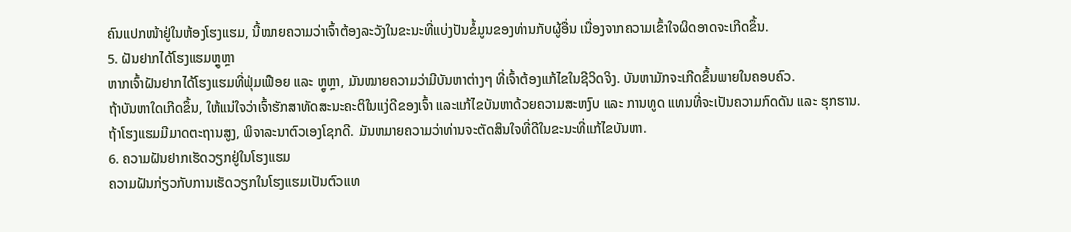ຄົນແປກໜ້າຢູ່ໃນຫ້ອງໂຮງແຮມ, ນີ້ໝາຍຄວາມວ່າເຈົ້າຕ້ອງລະວັງໃນຂະນະທີ່ແບ່ງປັນຂໍ້ມູນຂອງທ່ານກັບຜູ້ອື່ນ ເນື່ອງຈາກຄວາມເຂົ້າໃຈຜິດອາດຈະເກີດຂຶ້ນ.
5. ຝັນຢາກໄດ້ໂຮງແຮມຫຼູຫຼາ
ຫາກເຈົ້າຝັນຢາກໄດ້ໂຮງແຮມທີ່ຟຸ່ມເຟືອຍ ແລະ ຫຼູຫຼາ, ມັນໝາຍຄວາມວ່າມີບັນຫາຕ່າງໆ ທີ່ເຈົ້າຕ້ອງແກ້ໄຂໃນຊີວິດຈິງ. ບັນຫາມັກຈະເກີດຂຶ້ນພາຍໃນຄອບຄົວ.
ຖ້າບັນຫາໃດເກີດຂຶ້ນ, ໃຫ້ແນ່ໃຈວ່າເຈົ້າຮັກສາທັດສະນະຄະຕິໃນແງ່ດີຂອງເຈົ້າ ແລະແກ້ໄຂບັນຫາດ້ວຍຄວາມສະຫງົບ ແລະ ການທູດ ແທນທີ່ຈະເປັນຄວາມກົດດັນ ແລະ ຮຸກຮານ.
ຖ້າໂຮງແຮມມີມາດຕະຖານສູງ, ພິຈາລະນາຕົວເອງໂຊກດີ. ມັນຫມາຍຄວາມວ່າທ່ານຈະຕັດສິນໃຈທີ່ດີໃນຂະນະທີ່ແກ້ໄຂບັນຫາ.
6. ຄວາມຝັນຢາກເຮັດວຽກຢູ່ໃນໂຮງແຮມ
ຄວາມຝັນກ່ຽວກັບການເຮັດວຽກໃນໂຮງແຮມເປັນຕົວແທ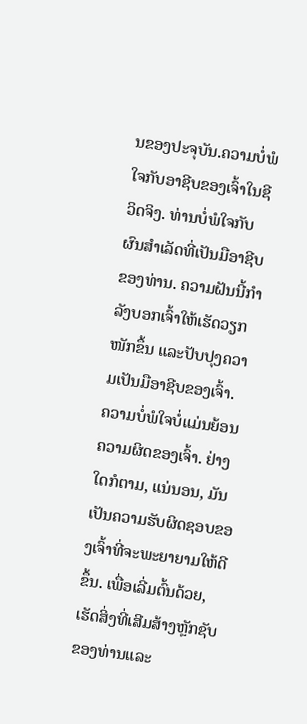ນຂອງປະຈຸບັນ.ຄວາມບໍ່ພໍໃຈກັບອາຊີບຂອງເຈົ້າໃນຊີວິດຈິງ. ທ່ານບໍ່ພໍໃຈກັບຜົນສໍາເລັດທີ່ເປັນມືອາຊີບຂອງທ່ານ. ຄວາມຝັນນີ້ກຳລັງບອກເຈົ້າໃຫ້ເຮັດວຽກໜັກຂຶ້ນ ແລະປັບປຸງຄວາມເປັນມືອາຊີບຂອງເຈົ້າ.
ຄວາມບໍ່ພໍໃຈບໍ່ແມ່ນຍ້ອນຄວາມຜິດຂອງເຈົ້າ. ຢ່າງໃດກໍຕາມ, ແນ່ນອນ, ມັນເປັນຄວາມຮັບຜິດຊອບຂອງເຈົ້າທີ່ຈະພະຍາຍາມໃຫ້ດີຂຶ້ນ. ເພື່ອເລີ່ມຕົ້ນດ້ວຍ, ເຮັດສິ່ງທີ່ເສີມສ້າງຫຼັກຊັບຂອງທ່ານແລະ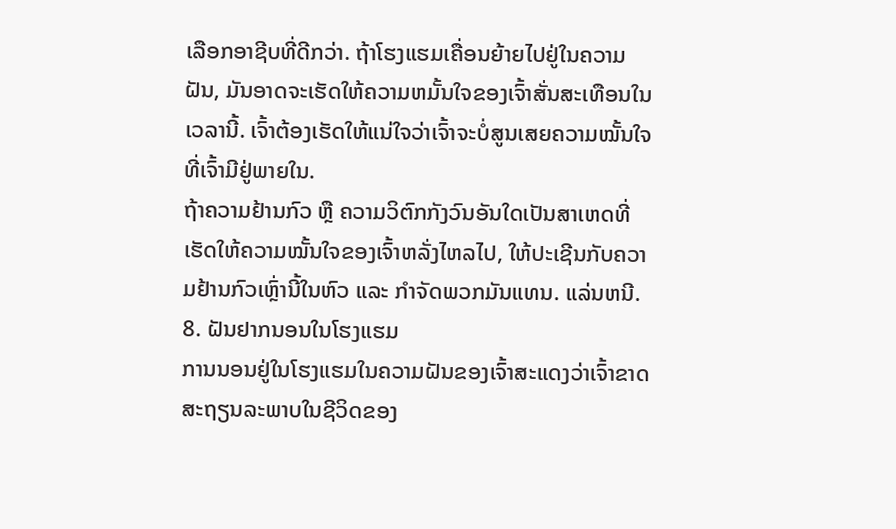ເລືອກອາຊີບທີ່ດີກວ່າ. ຖ້າໂຮງແຮມເຄື່ອນຍ້າຍໄປຢູ່ໃນຄວາມຝັນ, ມັນອາດຈະເຮັດໃຫ້ຄວາມຫມັ້ນໃຈຂອງເຈົ້າສັ່ນສະເທືອນໃນເວລານີ້. ເຈົ້າຕ້ອງເຮັດໃຫ້ແນ່ໃຈວ່າເຈົ້າຈະບໍ່ສູນເສຍຄວາມໝັ້ນໃຈທີ່ເຈົ້າມີຢູ່ພາຍໃນ.
ຖ້າຄວາມຢ້ານກົວ ຫຼື ຄວາມວິຕົກກັງວົນອັນໃດເປັນສາເຫດທີ່ເຮັດໃຫ້ຄວາມໝັ້ນໃຈຂອງເຈົ້າຫລັ່ງໄຫລໄປ, ໃຫ້ປະເຊີນກັບຄວາມຢ້ານກົວເຫຼົ່ານີ້ໃນຫົວ ແລະ ກໍາຈັດພວກມັນແທນ. ແລ່ນຫນີ.
8. ຝັນຢາກນອນໃນໂຮງແຮມ
ການນອນຢູ່ໃນໂຮງແຮມໃນຄວາມຝັນຂອງເຈົ້າສະແດງວ່າເຈົ້າຂາດສະຖຽນລະພາບໃນຊີວິດຂອງ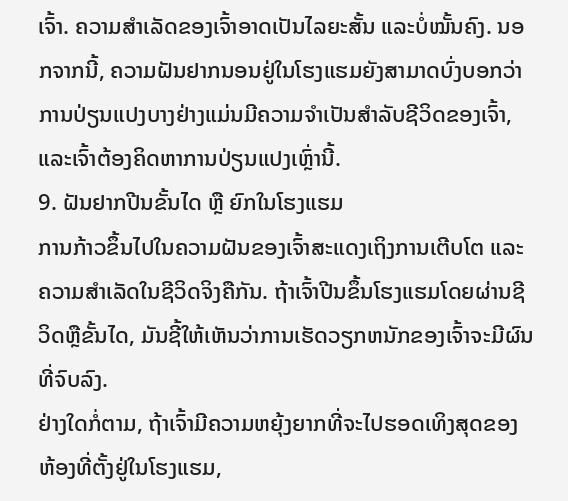ເຈົ້າ. ຄວາມສຳເລັດຂອງເຈົ້າອາດເປັນໄລຍະສັ້ນ ແລະບໍ່ໝັ້ນຄົງ. ນອກຈາກນີ້, ຄວາມຝັນຢາກນອນຢູ່ໃນໂຮງແຮມຍັງສາມາດບົ່ງບອກວ່າການປ່ຽນແປງບາງຢ່າງແມ່ນມີຄວາມຈໍາເປັນສໍາລັບຊີວິດຂອງເຈົ້າ, ແລະເຈົ້າຕ້ອງຄິດຫາການປ່ຽນແປງເຫຼົ່ານີ້.
9. ຝັນຢາກປີນຂັ້ນໄດ ຫຼື ຍົກໃນໂຮງແຮມ
ການກ້າວຂຶ້ນໄປໃນຄວາມຝັນຂອງເຈົ້າສະແດງເຖິງການເຕີບໂຕ ແລະຄວາມສໍາເລັດໃນຊີວິດຈິງຄືກັນ. ຖ້າເຈົ້າປີນຂຶ້ນໂຮງແຮມໂດຍຜ່ານຊີວິດຫຼືຂັ້ນໄດ, ມັນຊີ້ໃຫ້ເຫັນວ່າການເຮັດວຽກຫນັກຂອງເຈົ້າຈະມີຜົນທີ່ຈົບລົງ.
ຢ່າງໃດກໍ່ຕາມ, ຖ້າເຈົ້າມີຄວາມຫຍຸ້ງຍາກທີ່ຈະໄປຮອດເທິງສຸດຂອງຫ້ອງທີ່ຕັ້ງຢູ່ໃນໂຮງແຮມ,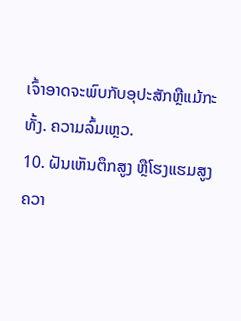ເຈົ້າອາດຈະພົບກັບອຸປະສັກຫຼືແມ້ກະທັ້ງ. ຄວາມລົ້ມເຫຼວ.
10. ຝັນເຫັນຕຶກສູງ ຫຼືໂຮງແຮມສູງ
ຄວາ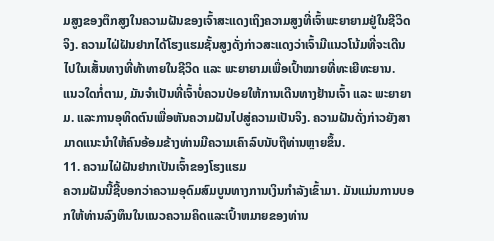ມສູງຂອງຕຶກສູງໃນຄວາມຝັນຂອງເຈົ້າສະແດງເຖິງຄວາມສູງທີ່ເຈົ້າພະຍາຍາມຢູ່ໃນຊີວິດຈິງ. ຄວາມໄຝ່ຝັນຢາກໄດ້ໂຮງແຮມຊັ້ນສູງດັ່ງກ່າວສະແດງວ່າເຈົ້າມີແນວໂນ້ມທີ່ຈະເດີນໄປໃນເສັ້ນທາງທີ່ທ້າທາຍໃນຊີວິດ ແລະ ພະຍາຍາມເພື່ອເປົ້າໝາຍທີ່ທະເຍີທະຍານ.
ແນວໃດກໍ່ຕາມ, ມັນຈຳເປັນທີ່ເຈົ້າບໍ່ຄວນປ່ອຍໃຫ້ການເດີນທາງຢ້ານເຈົ້າ ແລະ ພະຍາຍາມ. ແລະການອຸທິດຕົນເພື່ອຫັນຄວາມຝັນໄປສູ່ຄວາມເປັນຈິງ. ຄວາມຝັນດັ່ງກ່າວຍັງສາມາດແນະນຳໃຫ້ຄົນອ້ອມຂ້າງທ່ານມີຄວາມເຄົາລົບນັບຖືທ່ານຫຼາຍຂຶ້ນ.
11. ຄວາມໄຝ່ຝັນຢາກເປັນເຈົ້າຂອງໂຮງແຮມ
ຄວາມຝັນນີ້ຊີ້ບອກວ່າຄວາມອຸດົມສົມບູນທາງການເງິນກຳລັງເຂົ້າມາ. ມັນແມ່ນການບອກໃຫ້ທ່ານລົງທຶນໃນແນວຄວາມຄິດແລະເປົ້າຫມາຍຂອງທ່ານ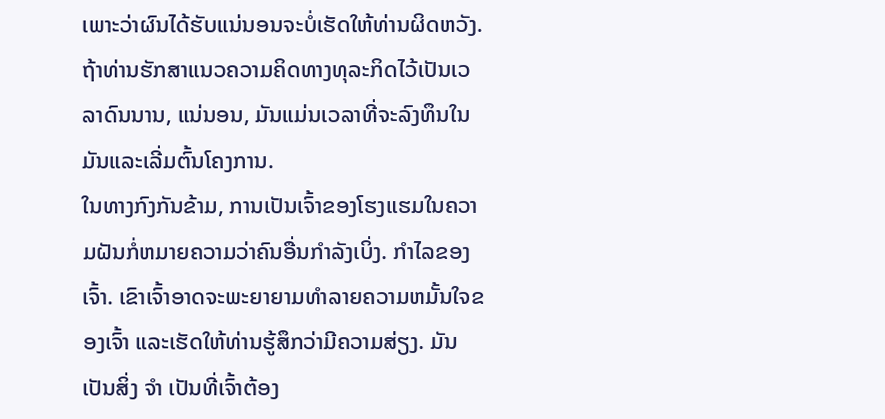ເພາະວ່າຜົນໄດ້ຮັບແນ່ນອນຈະບໍ່ເຮັດໃຫ້ທ່ານຜິດຫວັງ. ຖ້າທ່ານຮັກສາແນວຄວາມຄິດທາງທຸລະກິດໄວ້ເປັນເວລາດົນນານ, ແນ່ນອນ, ມັນແມ່ນເວລາທີ່ຈະລົງທຶນໃນມັນແລະເລີ່ມຕົ້ນໂຄງການ.
ໃນທາງກົງກັນຂ້າມ, ການເປັນເຈົ້າຂອງໂຮງແຮມໃນຄວາມຝັນກໍ່ຫມາຍຄວາມວ່າຄົນອື່ນກໍາລັງເບິ່ງ. ກໍາໄລຂອງເຈົ້າ. ເຂົາເຈົ້າອາດຈະພະຍາຍາມທໍາລາຍຄວາມຫມັ້ນໃຈຂອງເຈົ້າ ແລະເຮັດໃຫ້ທ່ານຮູ້ສຶກວ່າມີຄວາມສ່ຽງ. ມັນເປັນສິ່ງ ຈຳ ເປັນທີ່ເຈົ້າຕ້ອງ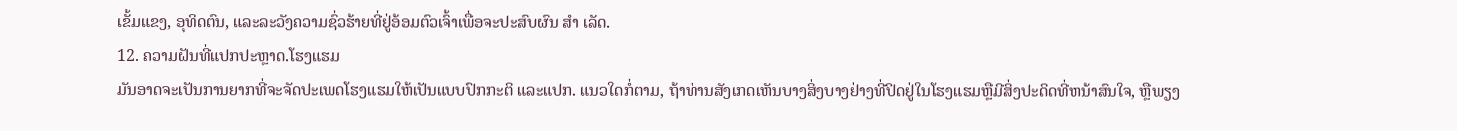ເຂັ້ມແຂງ, ອຸທິດຕົນ, ແລະລະວັງຄວາມຊົ່ວຮ້າຍທີ່ຢູ່ອ້ອມຕົວເຈົ້າເພື່ອຈະປະສົບຜົນ ສຳ ເລັດ.
12. ຄວາມຝັນທີ່ແປກປະຫຼາດ.ໂຮງແຮມ
ມັນອາດຈະເປັນການຍາກທີ່ຈະຈັດປະເພດໂຮງແຮມໃຫ້ເປັນແບບປົກກະຕິ ແລະແປກ. ແນວໃດກໍ່ຕາມ, ຖ້າທ່ານສັງເກດເຫັນບາງສິ່ງບາງຢ່າງທີ່ປິດຢູ່ໃນໂຮງແຮມຫຼືມີສິ່ງປະດິດທີ່ຫນ້າສົນໃຈ, ຫຼືພຽງ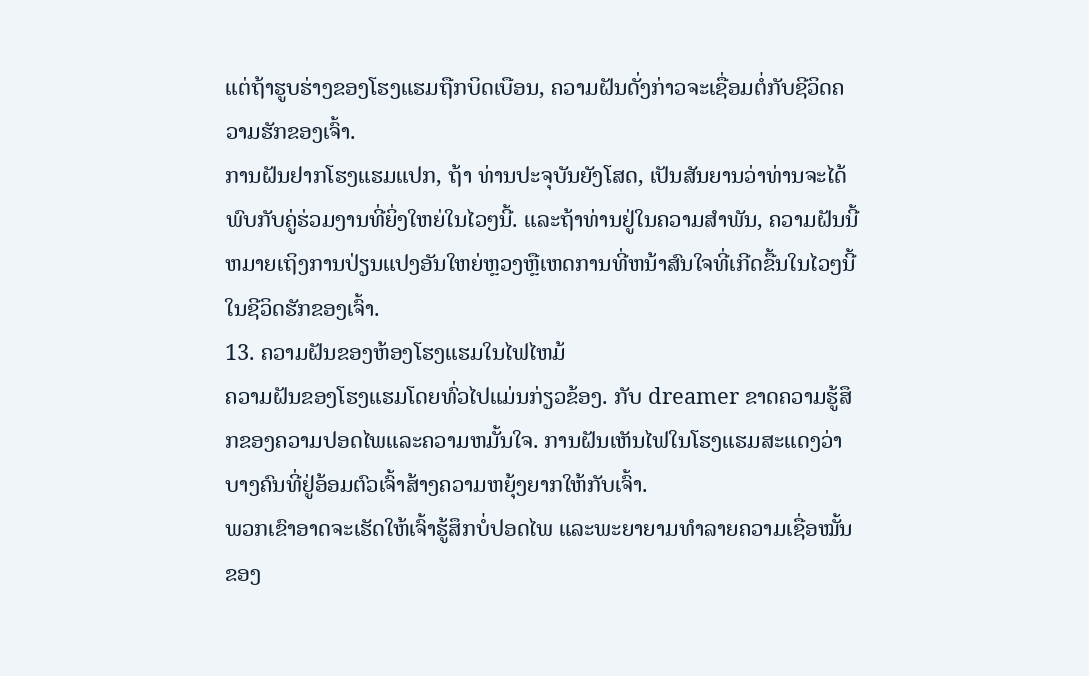ແຕ່ຖ້າຮູບຮ່າງຂອງໂຮງແຮມຖືກບິດເບືອນ, ຄວາມຝັນດັ່ງກ່າວຈະເຊື່ອມຕໍ່ກັບຊີວິດຄວາມຮັກຂອງເຈົ້າ.
ການຝັນຢາກໂຮງແຮມແປກ, ຖ້າ ທ່ານປະຈຸບັນຍັງໂສດ, ເປັນສັນຍານວ່າທ່ານຈະໄດ້ພົບກັບຄູ່ຮ່ວມງານທີ່ຍິ່ງໃຫຍ່ໃນໄວໆນີ້. ແລະຖ້າທ່ານຢູ່ໃນຄວາມສໍາພັນ, ຄວາມຝັນນີ້ຫມາຍເຖິງການປ່ຽນແປງອັນໃຫຍ່ຫຼວງຫຼືເຫດການທີ່ຫນ້າສົນໃຈທີ່ເກີດຂື້ນໃນໄວໆນີ້ໃນຊີວິດຮັກຂອງເຈົ້າ.
13. ຄວາມຝັນຂອງຫ້ອງໂຮງແຮມໃນໄຟໄຫມ້
ຄວາມຝັນຂອງໂຮງແຮມໂດຍທົ່ວໄປແມ່ນກ່ຽວຂ້ອງ. ກັບ dreamer ຂາດຄວາມຮູ້ສຶກຂອງຄວາມປອດໄພແລະຄວາມຫມັ້ນໃຈ. ການຝັນເຫັນໄຟໃນໂຮງແຮມສະແດງວ່າບາງຄົນທີ່ຢູ່ອ້ອມຕົວເຈົ້າສ້າງຄວາມຫຍຸ້ງຍາກໃຫ້ກັບເຈົ້າ.
ພວກເຂົາອາດຈະເຮັດໃຫ້ເຈົ້າຮູ້ສຶກບໍ່ປອດໄພ ແລະພະຍາຍາມທຳລາຍຄວາມເຊື່ອໝັ້ນຂອງ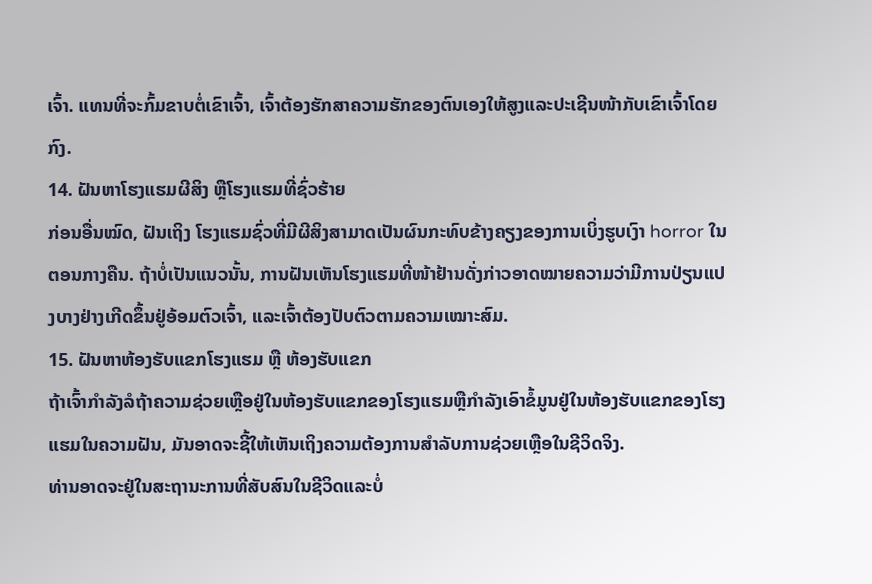ເຈົ້າ. ແທນທີ່ຈະກົ້ມຂາບຕໍ່ເຂົາເຈົ້າ, ເຈົ້າຕ້ອງຮັກສາຄວາມຮັກຂອງຕົນເອງໃຫ້ສູງແລະປະເຊີນໜ້າກັບເຂົາເຈົ້າໂດຍກົງ.
14. ຝັນຫາໂຮງແຮມຜີສິງ ຫຼືໂຮງແຮມທີ່ຊົ່ວຮ້າຍ
ກ່ອນອື່ນໝົດ, ຝັນເຖິງ ໂຮງແຮມຊົ່ວທີ່ມີຜີສິງສາມາດເປັນຜົນກະທົບຂ້າງຄຽງຂອງການເບິ່ງຮູບເງົາ horror ໃນຕອນກາງຄືນ. ຖ້າບໍ່ເປັນແນວນັ້ນ, ການຝັນເຫັນໂຮງແຮມທີ່ໜ້າຢ້ານດັ່ງກ່າວອາດໝາຍຄວາມວ່າມີການປ່ຽນແປງບາງຢ່າງເກີດຂຶ້ນຢູ່ອ້ອມຕົວເຈົ້າ, ແລະເຈົ້າຕ້ອງປັບຕົວຕາມຄວາມເໝາະສົມ.
15. ຝັນຫາຫ້ອງຮັບແຂກໂຮງແຮມ ຫຼື ຫ້ອງຮັບແຂກ
ຖ້າເຈົ້າກຳລັງລໍຖ້າຄວາມຊ່ວຍເຫຼືອຢູ່ໃນຫ້ອງຮັບແຂກຂອງໂຮງແຮມຫຼືກໍາລັງເອົາຂໍ້ມູນຢູ່ໃນຫ້ອງຮັບແຂກຂອງໂຮງແຮມໃນຄວາມຝັນ, ມັນອາດຈະຊີ້ໃຫ້ເຫັນເຖິງຄວາມຕ້ອງການສໍາລັບການຊ່ວຍເຫຼືອໃນຊີວິດຈິງ.
ທ່ານອາດຈະຢູ່ໃນສະຖານະການທີ່ສັບສົນໃນຊີວິດແລະບໍ່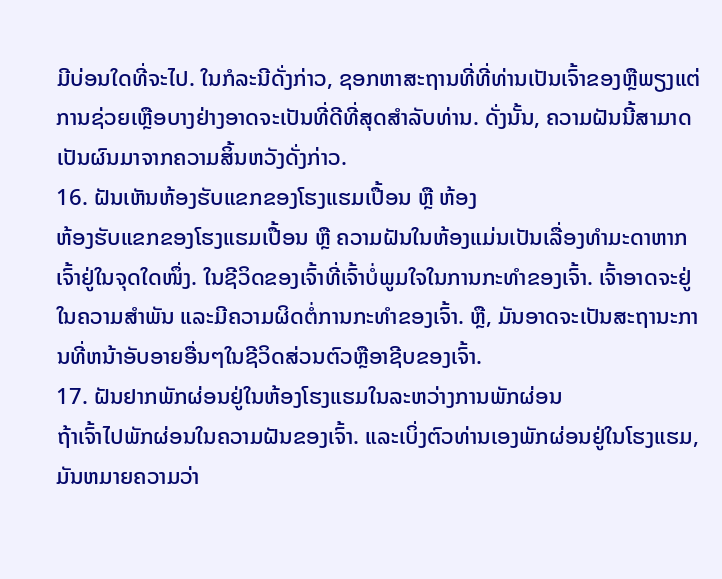ມີບ່ອນໃດທີ່ຈະໄປ. ໃນກໍລະນີດັ່ງກ່າວ, ຊອກຫາສະຖານທີ່ທີ່ທ່ານເປັນເຈົ້າຂອງຫຼືພຽງແຕ່ການຊ່ວຍເຫຼືອບາງຢ່າງອາດຈະເປັນທີ່ດີທີ່ສຸດສໍາລັບທ່ານ. ດັ່ງນັ້ນ, ຄວາມຝັນນີ້ສາມາດເປັນຜົນມາຈາກຄວາມສິ້ນຫວັງດັ່ງກ່າວ.
16. ຝັນເຫັນຫ້ອງຮັບແຂກຂອງໂຮງແຮມເປື້ອນ ຫຼື ຫ້ອງ
ຫ້ອງຮັບແຂກຂອງໂຮງແຮມເປື້ອນ ຫຼື ຄວາມຝັນໃນຫ້ອງແມ່ນເປັນເລື່ອງທຳມະດາຫາກເຈົ້າຢູ່ໃນຈຸດໃດໜຶ່ງ. ໃນຊີວິດຂອງເຈົ້າທີ່ເຈົ້າບໍ່ພູມໃຈໃນການກະທໍາຂອງເຈົ້າ. ເຈົ້າອາດຈະຢູ່ໃນຄວາມສຳພັນ ແລະມີຄວາມຜິດຕໍ່ການກະທຳຂອງເຈົ້າ. ຫຼື, ມັນອາດຈະເປັນສະຖານະການທີ່ຫນ້າອັບອາຍອື່ນໆໃນຊີວິດສ່ວນຕົວຫຼືອາຊີບຂອງເຈົ້າ.
17. ຝັນຢາກພັກຜ່ອນຢູ່ໃນຫ້ອງໂຮງແຮມໃນລະຫວ່າງການພັກຜ່ອນ
ຖ້າເຈົ້າໄປພັກຜ່ອນໃນຄວາມຝັນຂອງເຈົ້າ. ແລະເບິ່ງຕົວທ່ານເອງພັກຜ່ອນຢູ່ໃນໂຮງແຮມ, ມັນຫມາຍຄວາມວ່າ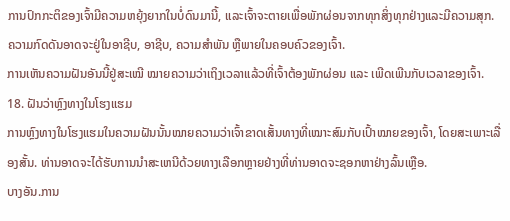ການປົກກະຕິຂອງເຈົ້າມີຄວາມຫຍຸ້ງຍາກໃນບໍ່ດົນມານີ້, ແລະເຈົ້າຈະຕາຍເພື່ອພັກຜ່ອນຈາກທຸກສິ່ງທຸກຢ່າງແລະມີຄວາມສຸກ. ຄວາມກົດດັນອາດຈະຢູ່ໃນອາຊີບ, ອາຊີບ, ຄວາມສຳພັນ ຫຼືພາຍໃນຄອບຄົວຂອງເຈົ້າ.
ການເຫັນຄວາມຝັນອັນນີ້ຢູ່ສະເໝີ ໝາຍຄວາມວ່າເຖິງເວລາແລ້ວທີ່ເຈົ້າຕ້ອງພັກຜ່ອນ ແລະ ເພີດເພີນກັບເວລາຂອງເຈົ້າ.
18. ຝັນວ່າຫຼົງທາງໃນໂຮງແຮມ
ການຫຼົງທາງໃນໂຮງແຮມໃນຄວາມຝັນນັ້ນໝາຍຄວາມວ່າເຈົ້າຂາດເສັ້ນທາງທີ່ເໝາະສົມກັບເປົ້າໝາຍຂອງເຈົ້າ, ໂດຍສະເພາະເລື່ອງສັ້ນ. ທ່ານອາດຈະໄດ້ຮັບການນໍາສະເຫນີດ້ວຍທາງເລືອກຫຼາຍຢ່າງທີ່ທ່ານອາດຈະຊອກຫາຢ່າງລົ້ນເຫຼືອ.
ບາງອັນ.ການ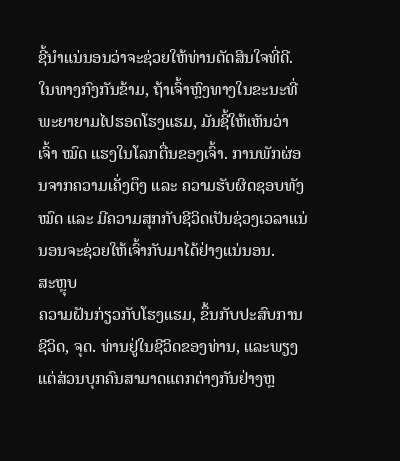ຊີ້ນໍາແນ່ນອນວ່າຈະຊ່ວຍໃຫ້ທ່ານຕັດສິນໃຈທີ່ດີ. ໃນທາງກົງກັນຂ້າມ, ຖ້າເຈົ້າຫຼົງທາງໃນຂະນະທີ່ພະຍາຍາມໄປຮອດໂຮງແຮມ, ມັນຊີ້ໃຫ້ເຫັນວ່າເຈົ້າ ໝົດ ແຮງໃນໂລກຕື່ນຂອງເຈົ້າ. ການພັກຜ່ອນຈາກຄວາມເຄັ່ງຕຶງ ແລະ ຄວາມຮັບຜິດຊອບທັງໝົດ ແລະ ມີຄວາມສຸກກັບຊີວິດເປັນຊ່ວງເວລາແນ່ນອນຈະຊ່ວຍໃຫ້ເຈົ້າກັບມາໄດ້ຢ່າງແນ່ນອນ.
ສະຫຼຸບ
ຄວາມຝັນກ່ຽວກັບໂຮງແຮມ, ຂຶ້ນກັບປະສົບການຊີວິດ, ຈຸດ. ທ່ານຢູ່ໃນຊີວິດຂອງທ່ານ, ແລະພຽງແຕ່ສ່ວນບຸກຄົນສາມາດແຕກຕ່າງກັນຢ່າງຫຼ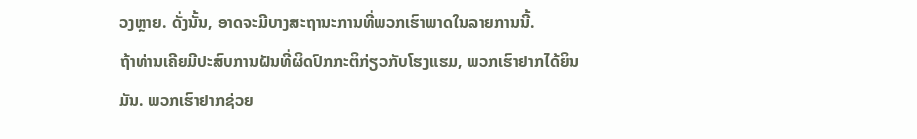ວງຫຼາຍ. ດັ່ງນັ້ນ, ອາດຈະມີບາງສະຖານະການທີ່ພວກເຮົາພາດໃນລາຍການນີ້.
ຖ້າທ່ານເຄີຍມີປະສົບການຝັນທີ່ຜິດປົກກະຕິກ່ຽວກັບໂຮງແຮມ, ພວກເຮົາຢາກໄດ້ຍິນມັນ. ພວກເຮົາຢາກຊ່ວຍ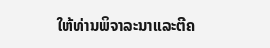ໃຫ້ທ່ານພິຈາລະນາແລະຕີຄ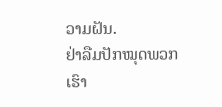ວາມຝັນ.
ຢ່າລືມປັກໝຸດພວກເຮົາ